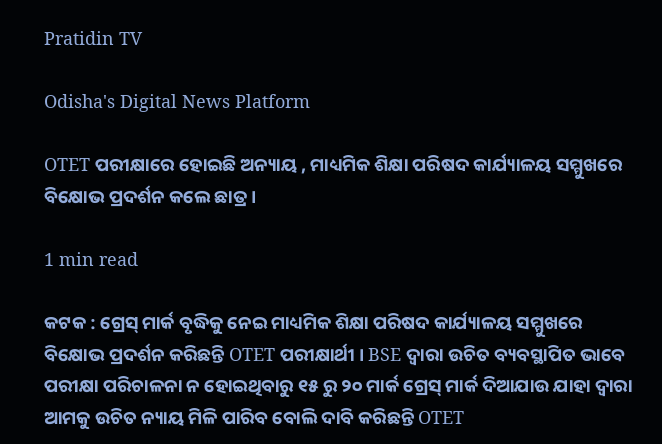Pratidin TV

Odisha's Digital News Platform

OTET ପରୀକ୍ଷାରେ ହୋଇଛି ଅନ୍ୟାୟ , ମାଧ୍ୟମିକ ଶିକ୍ଷା ପରିଷଦ କାର୍ଯ୍ୟାଳୟ ସମ୍ମୁଖରେ ବିକ୍ଷୋଭ ପ୍ରଦର୍ଶନ କଲେ ଛାତ୍ର ।

1 min read

କଟକ : ଗ୍ରେସ୍ ମାର୍କ ବୃଦ୍ଧିକୁ ନେଇ ମାଧ୍ୟମିକ ଶିକ୍ଷା ପରିଷଦ କାର୍ଯ୍ୟାଳୟ ସମ୍ମୁଖରେ ବିକ୍ଷୋଭ ପ୍ରଦର୍ଶନ କରିଛନ୍ତି OTET ପରୀକ୍ଷାର୍ଥୀ । BSE ଦ୍ୱାରା ଉଚିତ ବ୍ୟବସ୍ଥାପିତ ଭାବେ ପରୀକ୍ଷା ପରିଚାଳନା ନ ହୋଇଥିବାରୁ ୧୫ ରୁ ୨୦ ମାର୍କ ଗ୍ରେସ୍ ମାର୍କ ଦିଆଯାଉ ଯାହା ଦ୍ୱାରା ଆମକୁ ଉଚିତ ନ୍ୟାୟ ମିଳି ପାରିବ ବୋଲି ଦାବି କରିଛନ୍ତି OTET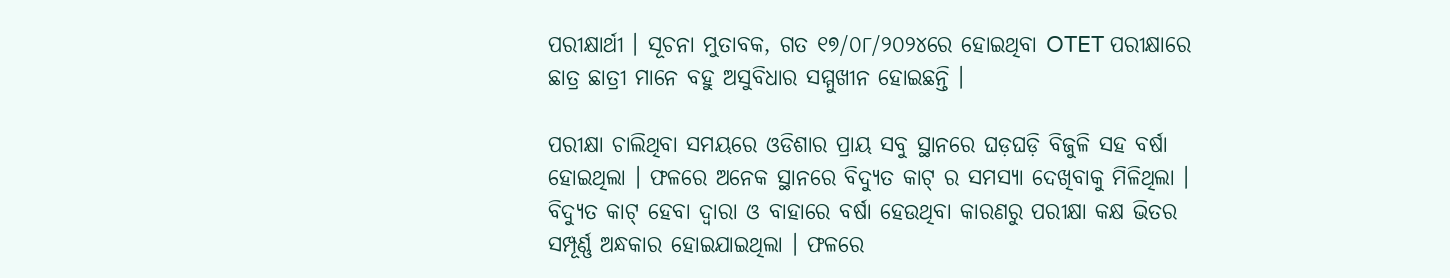ପରୀକ୍ଷାର୍ଥୀ । ସୂଚନା ମୁତାବକ, ଗତ ୧୭/୦୮/୨୦୨୪ରେ ହୋଇଥିବା OTET ପରୀକ୍ଷାରେ ଛାତ୍ର ଛାତ୍ରୀ ମାନେ ବହୁ ଅସୁବିଧାର ସମ୍ମୁଖୀନ ହୋଇଛନ୍ତି ।

ପରୀକ୍ଷା ଚାଲିଥିବା ସମୟରେ ଓଡିଶାର ପ୍ରାୟ ସବୁ ସ୍ଥାନରେ ଘଡ଼ଘଡ଼ି ବିଜୁଳି ସହ ବର୍ଷା ହୋଇଥିଲା । ଫଳରେ ଅନେକ ସ୍ଥାନରେ ବିଦ୍ୟୁତ କାଟ୍ ର ସମସ୍ୟା ଦେଖିବାକୁ ମିଳିଥିଲା । ବିଦ୍ୟୁତ କାଟ୍ ହେବା ଦ୍ୱାରା ଓ ବାହାରେ ବର୍ଷା ହେଉଥିବା କାରଣରୁ ପରୀକ୍ଷା କକ୍ଷ ଭିତର ସମ୍ପୂର୍ଣ୍ଣ ଅନ୍ଧକାର ହୋଇଯାଇଥିଲା । ଫଳରେ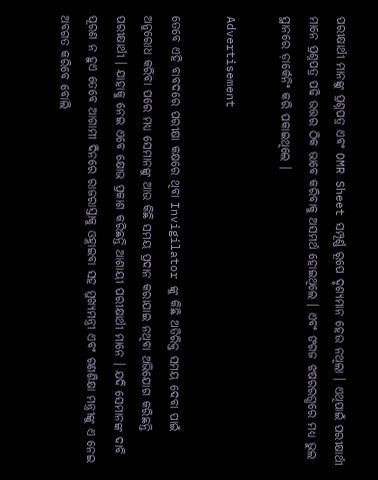ପରୀକ୍ଷାର୍ଥୀ ମାନଙ୍କୁ ପ୍ରଶ୍ନପତ୍ର ଏବଂ OMR Sheet ସମ୍ପୂର୍ଣ୍ଣ ରୂପେ ଦୃଶ୍ୟମାନ ହେଉ ନଥିଲା । ଏଥିପାଇଁ ପରୀକ୍ଷାର୍ଥୀ ମାନେ ପ୍ରଶ୍ନପତ୍ର ପଢି ଉତ୍ତର ଠିକ ଭାବେ କରିବାକୁ ଅସମର୍ଥ ହୋଇଥିଲେ । ଏବଂ ଙଗଜ ଝଷରରଗ୍ଧରେ ମଧ୍ୟ ଭୁଲ ସ୍ଥାନରେ ଡ଼ାର୍କେନିଂ କରି ପକାଇଥିଲେ ।

Advertisement

ତେବେ ଏହି ବାବଦରେ ପରୀକ୍ଷା କକ୍ଷରେ ଥିବା Invigilator ଙ୍କୁ କିଛି ଅତିରିକ୍ତ ସମୟ ଦେବା ପାଇଁ ଅନୁରୋଧ କରିବା ପରେ ମଧ୍ୟ ସେମାନଙ୍କୁ ଆଉ କିଛି ସମୟ ପ୍ରଦାନ କରାଯାଇ ନଥିବା ଅଭିଯୋଗ କରିଛନ୍ତି ପରୀକ୍ଷାର୍ଥୀ । ଯାହାକୁ ନେଇ ଏବେ କ୍ଷୋଭ ପ୍ରକାଶ କରିଛନ୍ତି ଆଶାୟୀ ପରୀକ୍ଷାର୍ଥୀ ମାନେ । ଯଦି ସେମାନଙ୍କ ଦାବି ପୂରଣ ନ ହୁଏ ତେବେ ଆଗାମୀ ଦିନରେ ରାଜରାସ୍ତାକୁ ଓହ୍ଲାଇବା ସହ ମୁଖ୍ୟମନ୍ତ୍ରୀ ଏବଂ ଗଣଶିକ୍ଷା ମନ୍ତ୍ରୀଙ୍କୁ ଏ ନେଇ ଅବଗତ କରିବେ ବୋଲି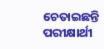ଚେତାଇଛନ୍ତି ପରୀକ୍ଷାର୍ଥୀ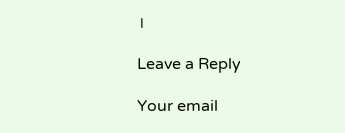।

Leave a Reply

Your email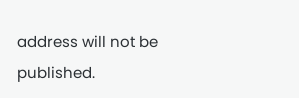address will not be published.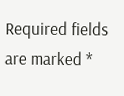Required fields are marked *